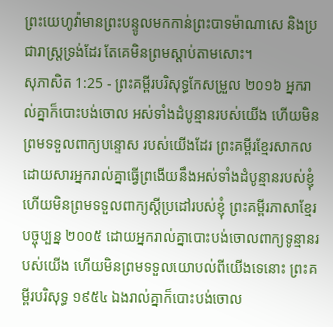ព្រះយេហូវ៉ាមានព្រះបន្ទូលមកកាន់ព្រះបាទម៉ាណាសេ និងប្រជារាស្ត្រទ្រង់ដែរ តែគេមិនព្រមស្តាប់តាមសោះ។
សុភាសិត 1:25 - ព្រះគម្ពីរបរិសុទ្ធកែសម្រួល ២០១៦ អ្នករាល់គ្នាក៏បោះបង់ចោល អស់ទាំងដំបូន្មានរបស់យើង ហើយមិនព្រមទទួលពាក្យបន្ទោស របស់យើងដែរ ព្រះគម្ពីរខ្មែរសាកល ដោយសារអ្នករាល់គ្នាធ្វើព្រងើយនឹងអស់ទាំងដំបូន្មានរបស់ខ្ញុំ ហើយមិនព្រមទទួលពាក្យស្ដីប្រដៅរបស់ខ្ញុំ ព្រះគម្ពីរភាសាខ្មែរបច្ចុប្បន្ន ២០០៥ ដោយអ្នករាល់គ្នាបោះបង់ចោលពាក្យទូន្មានរបស់យើង ហើយមិនព្រមទទួលយោបល់ពីយើងទេនោះ ព្រះគម្ពីរបរិសុទ្ធ ១៩៥៤ ឯងរាល់គ្នាក៏បោះបង់ចោល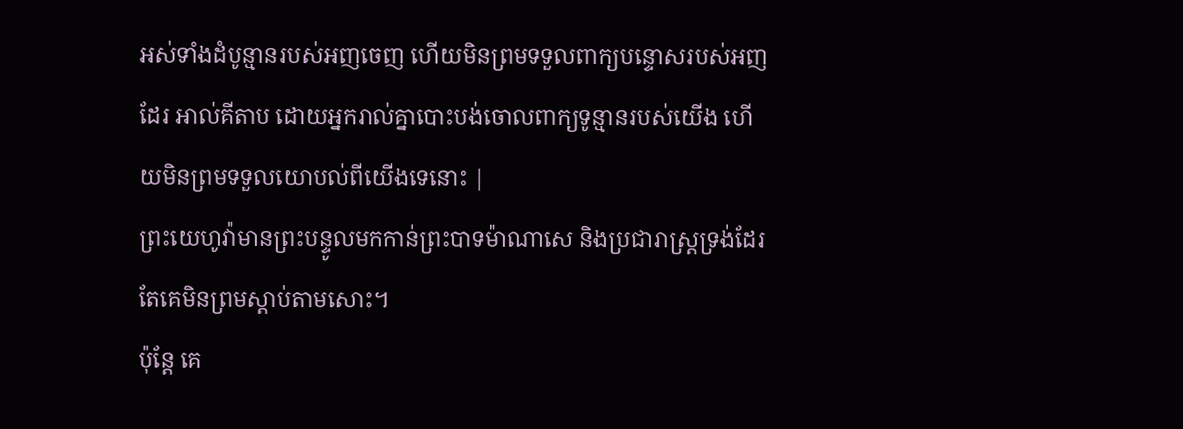អស់ទាំងដំបូន្មានរបស់អញចេញ ហើយមិនព្រមទទួលពាក្យបន្ទោសរបស់អញដែរ អាល់គីតាប ដោយអ្នករាល់គ្នាបោះបង់ចោលពាក្យទូន្មានរបស់យើង ហើយមិនព្រមទទួលយោបល់ពីយើងទេនោះ |
ព្រះយេហូវ៉ាមានព្រះបន្ទូលមកកាន់ព្រះបាទម៉ាណាសេ និងប្រជារាស្ត្រទ្រង់ដែរ តែគេមិនព្រមស្តាប់តាមសោះ។
ប៉ុន្តែ គេ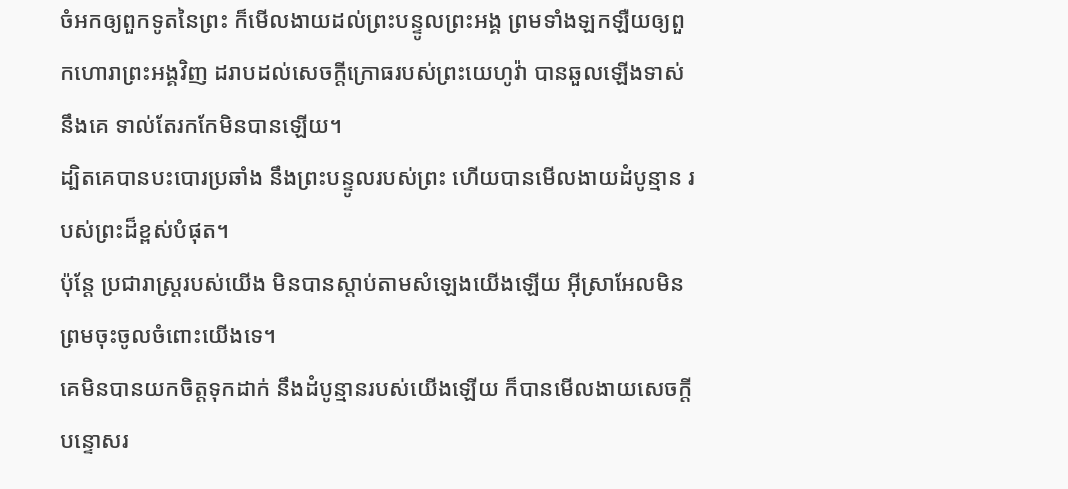ចំអកឲ្យពួកទូតនៃព្រះ ក៏មើលងាយដល់ព្រះបន្ទូលព្រះអង្គ ព្រមទាំងឡកឡឺយឲ្យពួកហោរាព្រះអង្គវិញ ដរាបដល់សេចក្ដីក្រោធរបស់ព្រះយេហូវ៉ា បានឆួលឡើងទាស់នឹងគេ ទាល់តែរកកែមិនបានឡើយ។
ដ្បិតគេបានបះបោរប្រឆាំង នឹងព្រះបន្ទូលរបស់ព្រះ ហើយបានមើលងាយដំបូន្មាន របស់ព្រះដ៏ខ្ពស់បំផុត។
ប៉ុន្តែ ប្រជារាស្ត្ររបស់យើង មិនបានស្តាប់តាមសំឡេងយើងឡើយ អ៊ីស្រាអែលមិនព្រមចុះចូលចំពោះយើងទេ។
គេមិនបានយកចិត្តទុកដាក់ នឹងដំបូន្មានរបស់យើងឡើយ ក៏បានមើលងាយសេចក្ដីបន្ទោសរ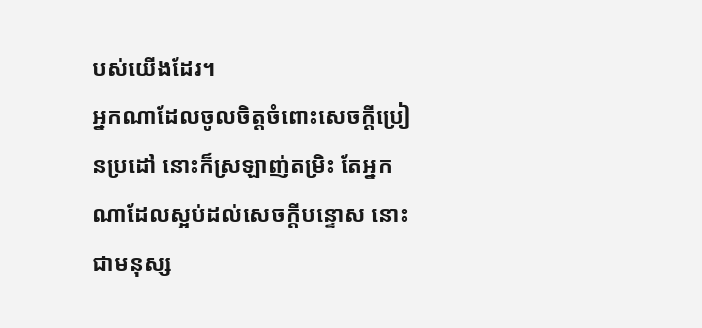បស់យើងដែរ។
អ្នកណាដែលចូលចិត្តចំពោះសេចក្ដីប្រៀនប្រដៅ នោះក៏ស្រឡាញ់តម្រិះ តែអ្នកណាដែលស្អប់ដល់សេចក្ដីបន្ទោស នោះជាមនុស្ស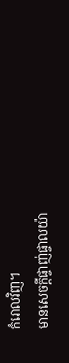កំរោលវិញ។
មានសេចក្ដីផ្ចាញ់ផ្ចាលយ៉ា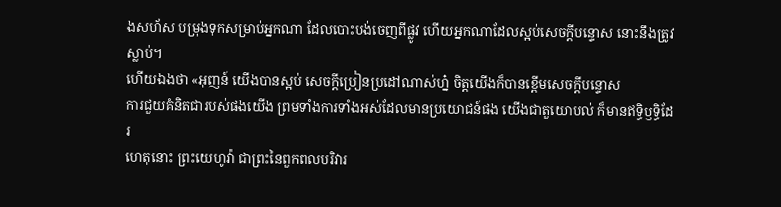ងសហ័ស បម្រុងទុកសម្រាប់អ្នកណា ដែលបោះបង់ចេញពីផ្លូវ ហើយអ្នកណាដែលស្អប់សេចក្ដីបន្ទោស នោះនឹងត្រូវស្លាប់។
ហើយឯងថា «អុញន៍ យើងបានស្អប់ សេចក្ដីប្រៀនប្រដៅណាស់ហ្ន៎ ចិត្តយើងក៏បានខ្ពើមសេចក្ដីបន្ទោស
ការជួយគំនិតជារបស់ផងយើង ព្រមទាំងការទាំងអស់ដែលមានប្រយោជន៍ផង យើងជាតួយោបល់ ក៏មានឥទ្ធិឫទ្ធិដែរ
ហេតុនោះ ព្រះយេហូវ៉ា ជាព្រះនៃពួកពលបរិវារ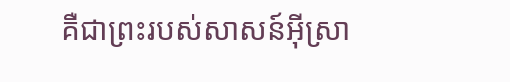គឺជាព្រះរបស់សាសន៍អ៊ីស្រា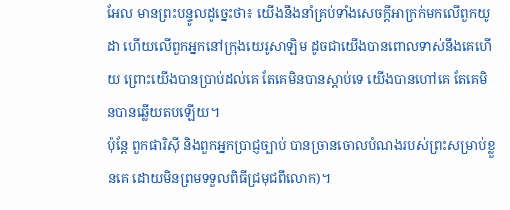អែល មានព្រះបន្ទូលដូច្នេះថា៖ យើងនឹងនាំគ្រប់ទាំងសេចក្ដីអាក្រក់មកលើពួកយូដា ហើយលើពួកអ្នកនៅក្រុងយេរូសាឡិម ដូចជាយើងបានពោលទាស់នឹងគេហើយ ព្រោះយើងបានប្រាប់ដល់គេ តែគេមិនបានស្តាប់ទេ យើងបានហៅគេ តែគេមិនបានឆ្លើយតបឡើយ។
ប៉ុន្តែ ពួកផារិស៊ី និងពួកអ្នកប្រាជ្ញច្បាប់ បានច្រានចោលបំណងរបស់ព្រះសម្រាប់ខ្លួនគេ ដោយមិនព្រមទទួលពិធីជ្រមុជពីលោក)។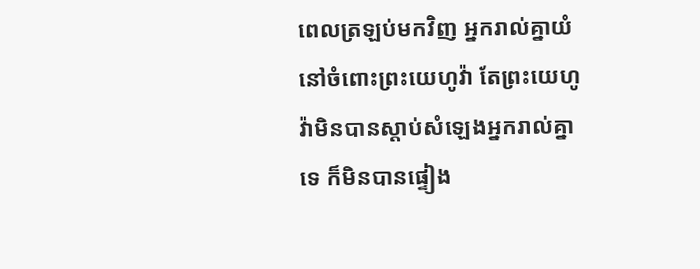ពេលត្រឡប់មកវិញ អ្នករាល់គ្នាយំនៅចំពោះព្រះយេហូវ៉ា តែព្រះយេហូវ៉ាមិនបានស្តាប់សំឡេងអ្នករាល់គ្នាទេ ក៏មិនបានផ្ទៀង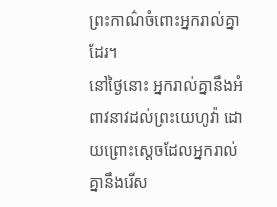ព្រះកាណ៌ចំពោះអ្នករាល់គ្នាដែរ។
នៅថ្ងៃនោះ អ្នករាល់គ្នានឹងអំពាវនាវដល់ព្រះយេហូវ៉ា ដោយព្រោះស្តេចដែលអ្នករាល់គ្នានឹងរើស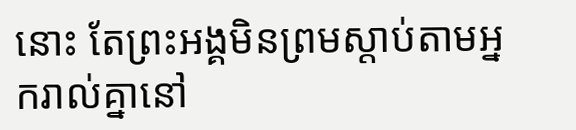នោះ តែព្រះអង្គមិនព្រមស្តាប់តាមអ្នករាល់គ្នានៅ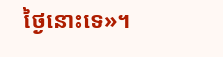ថ្ងៃនោះទេ»។